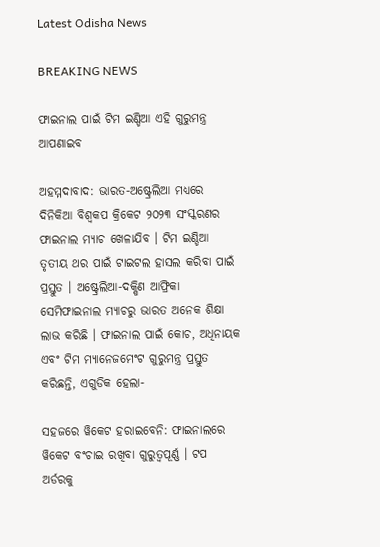Latest Odisha News

BREAKING NEWS

ଫାଇନାଲ ପାଇଁ ଟିମ ଇଣ୍ଡିଆ ଏହି ଗୁରୁମନ୍ତ୍ର ଆପଣାଇବ

ଅହମ୍ମଦାବାଦ: ଭାରତ-ଅଷ୍ଟ୍ରେଲିଆ ମଧ୍ୟରେ ଦିନିକିଆ ବିଶ୍ୱକପ କ୍ରିକେଟ ୨୦୨୩ ସଂସ୍କରଣର ଫାଇନାଲ ମ୍ୟାଚ ଖେଳାଯିବ । ଟିମ ଇଣ୍ଡିଆ ତୃତୀୟ ଥର ପାଇଁ ଟାଇଟଲ ହାସଲ କରିବା ପାଇଁ ପ୍ରସ୍ତୁତ । ଅଷ୍ଟ୍ରେଲିଆ-ଦକ୍ଷିଣ ଆଫ୍ରିକା ସେମିଫାଇନାଲ ମ୍ୟାଚରୁ ଭାରତ ଅନେକ ଶିକ୍ଷା ଲାଭ କରିଛି । ଫାଇନାଲ ପାଇଁ କୋଚ, ଅଧିନାୟକ ଏବଂ ଟିମ ମ୍ୟାନେଜମେଂଟ ଗୁରୁମନ୍ତ୍ର ପ୍ରସ୍ତୁତ କରିଛନ୍ତି, ଏଗୁଡିକ ହେଲା-

ସହଜରେ ୱିକେଟ ହରାଇବେନି: ଫାଇନାଲରେ ୱିକେଟ ବଂଚାଇ ରଖିବା ଗୁରୁତ୍ୱପୂର୍ଣ୍ଣ । ଟପ ଅର୍ଡରକୁ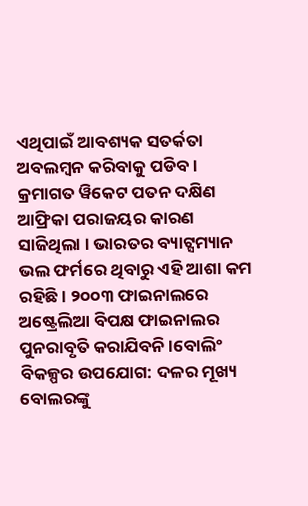ଏଥିପାଇଁ ଆବଶ୍ୟକ ସତର୍କତା ଅବଲମ୍ବନ କରିବାକୁ ପଡିବ । କ୍ରମାଗତ ୱିକେଟ ପତନ ଦକ୍ଷିଣ ଆଫ୍ରିକା ପରାଜୟର କାରଣ ସାଜିଥିଲା । ଭାରତର ବ୍ୟାଟ୍ସମ୍ୟାନ ଭଲ ଫର୍ମରେ ଥିବାରୁ ଏହି ଆଶା କମ ରହିଛି । ୨୦୦୩ ଫାଇନାଲରେ ଅଷ୍ଟ୍ରେଲିଆ ବିପକ୍ଷ ଫାଇନାଲର ପୁନରାବୃତି କରାଯିବନି ।ବୋଲିଂ ବିକଳ୍ପର ଉପଯୋଗ: ଦଳର ମୂଖ୍ୟ ବୋଲରଙ୍କୁ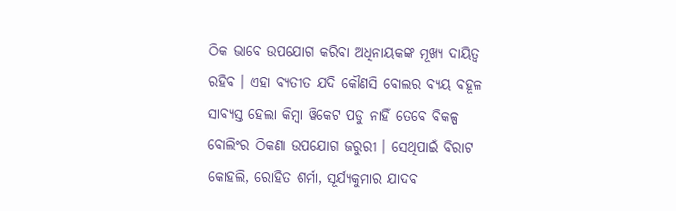ଠିକ ଭାବେ ଉପଯୋଗ କରିବା ଅଧିନାୟକଙ୍କ ମୂଖ୍ୟ ଦାୟିତ୍ୱ ରହିବ । ଏହା ବ୍ୟତୀତ ଯଦି କୌଣସି ବୋଲର ବ୍ୟୟ ବହୂଳ ସାବ୍ୟସ୍ତ ହେଲା କିମ୍ବା ୱିକେଟ ପଡୁ ନାହିଁ ତେବେ ବିକଳ୍ପ ବୋଲିଂର ଠିକଣା ଉପଯୋଗ ଜରୁରୀ । ସେଥିପାଇଁ ବିରାଟ କୋହଲି, ରୋହିତ ଶର୍ମା, ସୂର୍ଯ୍ୟକୁମାର ଯାଦବ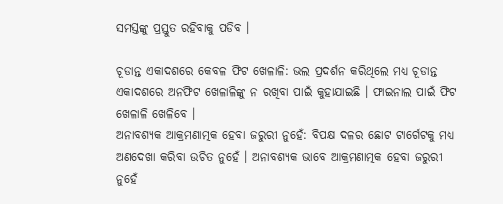ସମସ୍ତଙ୍କୁ ପ୍ରସ୍ତୁତ ରହିବାକୁ ପଡିବ ।

ଚୂଡାନ୍ତ ଏକାଦଶରେ କେବଳ ଫିଟ ଖେଳାଳି: ଭଲ ପ୍ରଦର୍ଶନ କରିଥିଲେ ମଧ୍ୟ ଚୂଡାନ୍ତ ଏକାଦଶରେ ଅନଫିଟ ଖେଳାଳିଙ୍କୁ ନ ରଖିବା ପାଇଁ କୁହାଯାଇଛି । ଫାଇନାଲ ପାଇଁ ଫିଟ ଖେଳାଳି ଖେଳିବେ ।
ଅନାବଶ୍ୟକ ଆକ୍ରମଣାତ୍ମକ ହେବା ଜରୁରୀ ନୁହେଁ: ବିପକ୍ଷ ଦଳର ଛୋଟ ଟାର୍ଗେଟକୁ ମଧ୍ୟ ଅଣଦେଖା କରିବା ଉଚିତ ନୁହେଁ । ଅନାବଶ୍ୟକ ଭାବେ ଆକ୍ରମଣାତ୍ମକ ହେବା ଜରୁରୀ ନୁହେଁ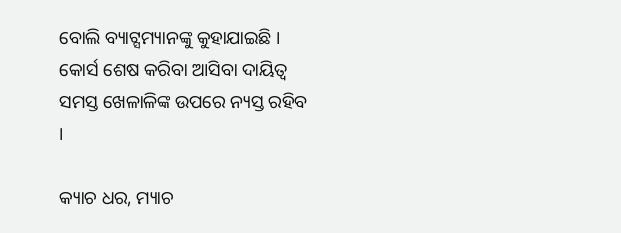ବୋଲି ବ୍ୟାଟ୍ସମ୍ୟାନଙ୍କୁ କୁହାଯାଇଛି । କୋର୍ସ ଶେଷ କରିବା ଆସିବା ଦାୟିତ୍ୱ ସମସ୍ତ ଖେଳାଳିଙ୍କ ଉପରେ ନ୍ୟସ୍ତ ରହିବ ।

କ୍ୟାଚ ଧର, ମ୍ୟାଚ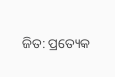ଜିତ: ପ୍ରତ୍ୟେକ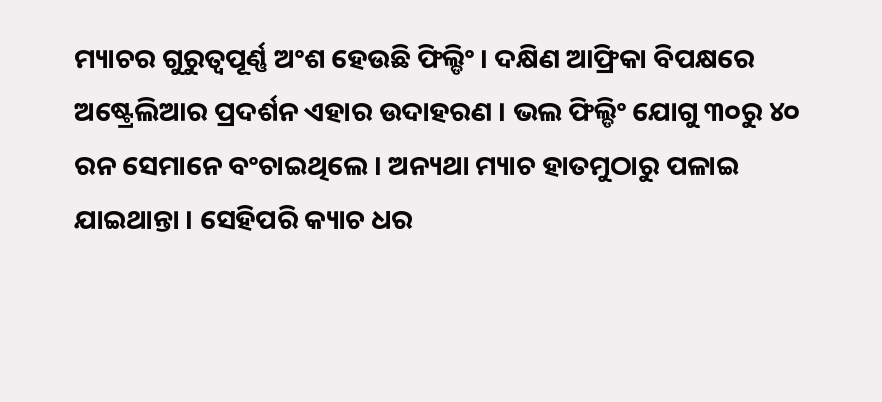ମ୍ୟାଚର ଗୁରୁତ୍ୱପୂର୍ଣ୍ଣ ଅଂଶ ହେଉଛି ଫିଲ୍ଡିଂ । ଦକ୍ଷିଣ ଆଫ୍ରିକା ବିପକ୍ଷରେ ଅଷ୍ଟ୍ରେଲିଆର ପ୍ରଦର୍ଶନ ଏହାର ଉଦାହରଣ । ଭଲ ଫିଲ୍ଡିଂ ଯୋଗୁ ୩୦ରୁ ୪୦ ରନ ସେମାନେ ବଂଚାଇଥିଲେ । ଅନ୍ୟଥା ମ୍ୟାଚ ହାତମୁଠାରୁ ପଳାଇ ଯାଇଥାନ୍ତା । ସେହିପରି କ୍ୟାଚ ଧର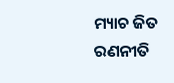ମ୍ୟାଚ ଜିତ ରଣନୀତି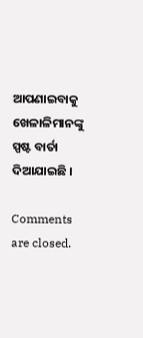ଆପଣାଇବାକୁ ଖେଳାଳିମାନଙ୍କୁ ସ୍ପଷ୍ଟ ବାର୍ତା ଦିଆଯାଇଛି ।

Comments are closed.